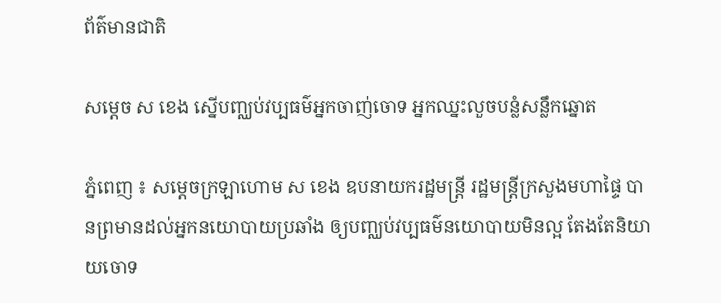ព័ត៌មានជាតិ

សម្ដេច ស ខេង ស្នេីបញ្ឈប់វប្បធម៌អ្នកចាញ់ចោទ អ្នកឈ្នះលួចបន្លំសន្លឹកឆ្នោត

ភ្នំពេញ ៖ សម្ដេចក្រឡាហោម ស ខេង ឧបនាយករដ្ឋមន្ដ្រី រដ្ឋមន្ដ្រីក្រសួងមហាផ្ទៃ បានព្រមានដល់អ្នកនយោបាយប្រឆាំង ឲ្យបញ្ឈប់វប្បធម៌នយោបាយមិនល្អ តែងតែនិយាយចោទ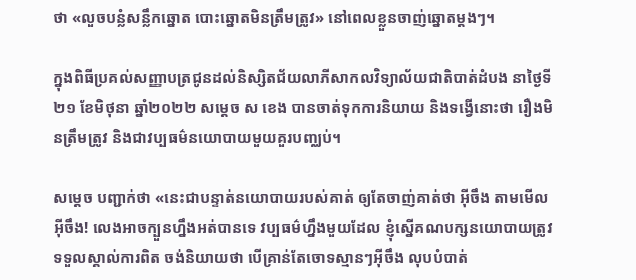ថា «លួចបន្លំសន្លឹកឆ្នោត បោះឆ្នោតមិនត្រឹមត្រូវ» នៅពេលខ្លួនចាញ់ឆ្នោតម្ដងៗ។

ក្នុងពិធីប្រគល់សញ្ញាបត្រជូនដល់និស្សិតជ័យលាភីសាកលវិទ្យាល័យជាតិបាត់ដំបង នាថ្ងៃទី២១ ខែមិថុនា ឆ្នាំ២០២២ សម្ដេច ស ខេង បានចាត់ទុកការនិយាយ និងទង្វើនោះថា រឿងមិនត្រឹមត្រូវ និងជាវប្បធម៌នយោបាយមួយគួរបញ្ឈប់។

សម្ដេច បញ្ជាក់ថា «នេះជាបន្ទាត់នយោបាយរបស់គាត់ ឲ្យតែចាញ់គាត់ថា អ៊ីចឹង តាមមើលអ៊ីចឹង! លេងអាចក្បួនហ្នឹងអត់បានទេ វប្បធម៌ហ្នឹងមួយដែល ខ្ញុំស្នើគណបក្សនយោបាយត្រូវទទួលស្គាល់ការពិត ចង់និយាយថា បើគ្រាន់តែចោទស្មានៗអ៊ីចឹង លុបបំបាត់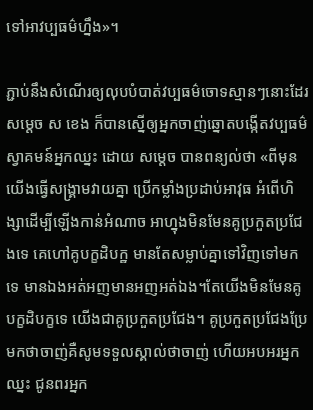ទៅអាវប្បធម៌ហ្នឹង»។

ភ្ជាប់នឹងសំណើរឲ្យលុបបំបាត់វប្បធម៌ចោទស្មានៗនោះដែរ សម្ដេច ស ខេង ក៏បានស្នើឲ្យអ្នកចាញ់ឆ្នោតបង្កើតវប្បធម៌ស្វាគមន៍អ្នកឈ្នះ ដោយ សម្ដេច បានពន្យល់ថា «ពីមុនយើងធ្វើសង្គ្រាមវាយគ្នា ប្រើកម្លាំងប្រដាប់អាវុធ អំពើហិង្សាដើម្បីឡើងកាន់អំណាច អាហ្នុងមិនមែនគូប្រកួតប្រជែងទេ គេហៅគូបក្ខដិបក្ឋ មានតែសម្លាប់គ្នាទៅវិញទៅមកទេ មានឯងអត់អញមានអញអត់ឯង។តែយើងមិនមែនគូបក្ខដិបក្ខទេ យើងជាគូប្រកួតប្រជែង។ គូប្រកួតប្រជែងប្រែមកថាចាញ់គឺសូមទទួលស្គាល់ថាចាញ់ ហើយអបអរអ្នកឈ្នះ ជូនពរអ្នក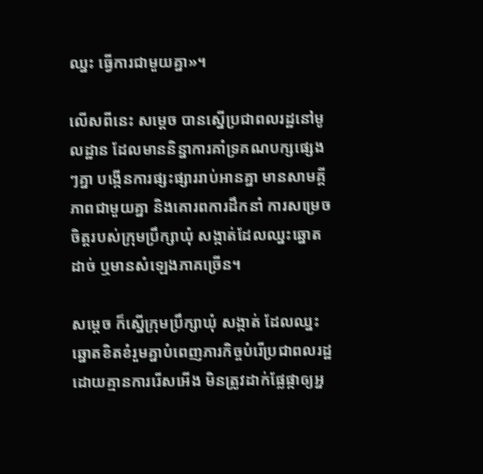ឈ្នះ ធ្វើការជាមួយគ្នា»។

លើសពីនេះ សម្ដេច បានស្នើប្រជាពលរដ្ឋនៅមូលដ្ឋាន ដែលមាននិន្នាការគាំទ្រគណបក្សផ្សេងៗគ្នា បង្កើនការផ្សះផ្សាររាប់អានគ្នា មានសាមគ្គីភាពជាមួយគ្នា និងគោរពការដឹកនាំ ការសម្រេចចិត្តរបស់ក្រុមប្រឹក្សាឃុំ សង្កាត់ដែលឈ្នះឆ្នោតដាច់ ឬមានសំឡេងភាគច្រើន។

សម្ដេច ក៏ស្នើក្រុមប្រឹក្សាឃុំ សង្កាត់ ដែលឈ្នះឆ្នោតខិតខំរួមគ្នាបំពេញភារកិច្ចបំរើប្រជាពលរដ្ឋដោយគ្មានការរើសអើង មិនត្រូវដាក់ផ្លែផ្កាឲ្យអ្ន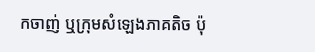កចាញ់ ឬក្រុមសំឡេងភាគតិច ប៉ុ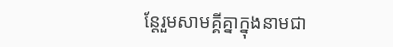ន្តែរួមសាមគ្គីគ្នាក្នុងនាមជា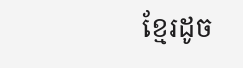ខ្មែរដូច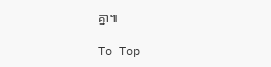គ្នា៕

To Top